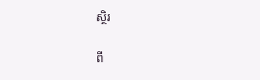ស្ថិរ

ពី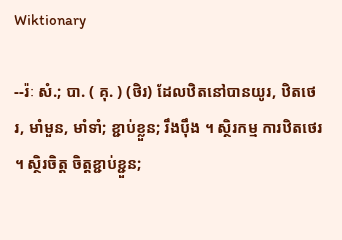Wiktionary

--រ៉ៈ សំ.; បា. ( គុ. ) (ថិរ) ដែលឋិតនៅបានយូរ, ឋិតថេរ, មាំមួន, មាំទាំ; ខ្ជាប់ខ្លួន; រឹងប៉ឹង ។ ស្ថិរកម្ម ការឋិតថេរ ។ ស្ថិរចិត្ត ចិត្តខ្ជាប់ខ្ជួន;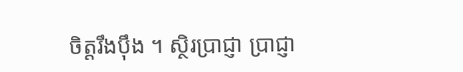ចិត្តរឹងប៉ឹង ។ ស្ថិរប្រាជ្ញា ប្រាជ្ញា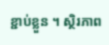ខ្ជាប់ខ្លួន ។ ស្ថិរភាព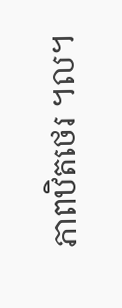ភាពឋិតថេរ ។ល។